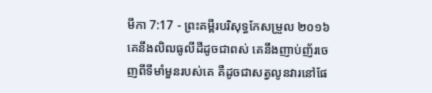មីកា 7:17 - ព្រះគម្ពីរបរិសុទ្ធកែសម្រួល ២០១៦ គេនឹងលិឍធូលីដីដូចជាពស់ គេនឹងញាប់ញ័រចេញពីទីមាំមួនរបស់គេ គឺដូចជាសត្វលូនវារនៅផែ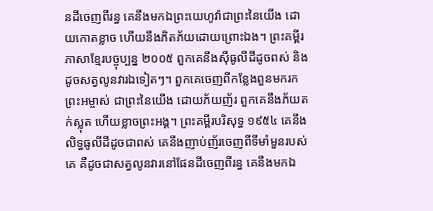នដីចេញពីរន្ធ គេនឹងមកឯព្រះយេហូវ៉ាជាព្រះនៃយើង ដោយកោតខ្លាច ហើយនឹងភិតភ័យដោយព្រោះឯង។ ព្រះគម្ពីរភាសាខ្មែរបច្ចុប្បន្ន ២០០៥ ពួកគេនឹងស៊ីធូលីដីដូចពស់ និងដូចសត្វលូនវារឯទៀតៗ។ ពួកគេចេញពីកន្លែងពួនមករកព្រះអម្ចាស់ ជាព្រះនៃយើង ដោយភ័យញ័រ ពួកគេនឹងភ័យតក់ស្លុត ហើយខ្លាចព្រះអង្គ។ ព្រះគម្ពីរបរិសុទ្ធ ១៩៥៤ គេនឹងលិទ្ធធូលីដីដូចជាពស់ គេនឹងញាប់ញ័រចេញពីទីមាំមួនរបស់គេ គឺដូចជាសត្វលូនវារនៅផែនដីចេញពីរន្ធ គេនឹងមកឯ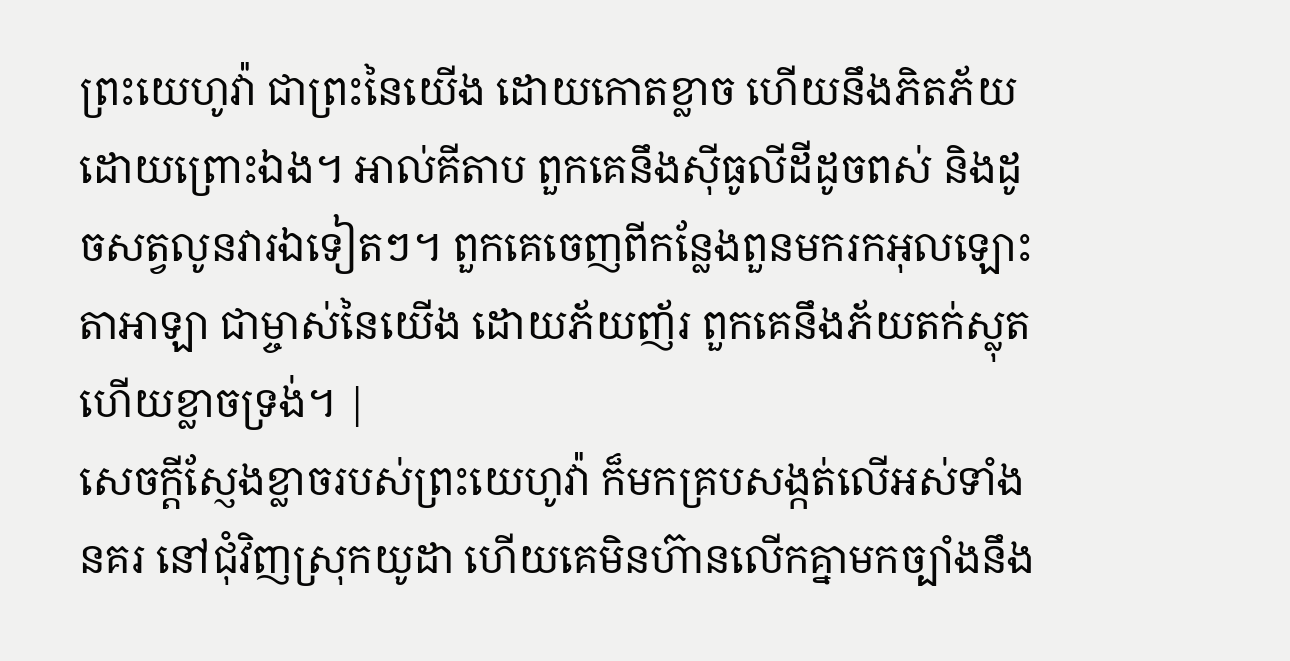ព្រះយេហូវ៉ា ជាព្រះនៃយើង ដោយកោតខ្លាច ហើយនឹងភិតភ័យដោយព្រោះឯង។ អាល់គីតាប ពួកគេនឹងស៊ីធូលីដីដូចពស់ និងដូចសត្វលូនវារឯទៀតៗ។ ពួកគេចេញពីកន្លែងពួនមករកអុលឡោះតាអាឡា ជាម្ចាស់នៃយើង ដោយភ័យញ័រ ពួកគេនឹងភ័យតក់ស្លុត ហើយខ្លាចទ្រង់។ |
សេចក្ដីស្ញែងខ្លាចរបស់ព្រះយេហូវ៉ា ក៏មកគ្របសង្កត់លើអស់ទាំងនគរ នៅជុំវិញស្រុកយូដា ហើយគេមិនហ៊ានលើកគ្នាមកច្បាំងនឹង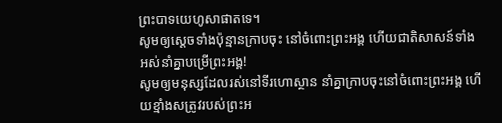ព្រះបាទយេហូសាផាតទេ។
សូមឲ្យស្ដេចទាំងប៉ុន្មានក្រាបចុះ នៅចំពោះព្រះអង្គ ហើយជាតិសាសន៍ទាំងអស់នាំគ្នាបម្រើព្រះអង្គ!
សូមឲ្យមនុស្សដែលរស់នៅទីរហោស្ថាន នាំគ្នាក្រាបចុះនៅចំពោះព្រះអង្គ ហើយខ្មាំងសត្រូវរបស់ព្រះអ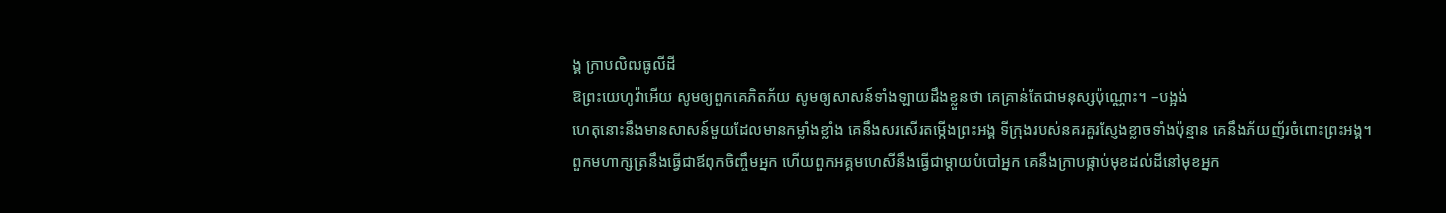ង្គ ក្រាបលិឍធូលីដី
ឱព្រះយេហូវ៉ាអើយ សូមឲ្យពួកគេភិតភ័យ សូមឲ្យសាសន៍ទាំងឡាយដឹងខ្លួនថា គេគ្រាន់តែជាមនុស្សប៉ុណ្ណោះ។ –បង្អង់
ហេតុនោះនឹងមានសាសន៍មួយដែលមានកម្លាំងខ្លាំង គេនឹងសរសើរតម្កើងព្រះអង្គ ទីក្រុងរបស់នគរគួរស្ញែងខ្លាចទាំងប៉ុន្មាន គេនឹងភ័យញ័រចំពោះព្រះអង្គ។
ពួកមហាក្សត្រនឹងធ្វើជាឪពុកចិញ្ចឹមអ្នក ហើយពួកអគ្គមហេសីនឹងធ្វើជាម្តាយបំបៅអ្នក គេនឹងក្រាបផ្កាប់មុខដល់ដីនៅមុខអ្នក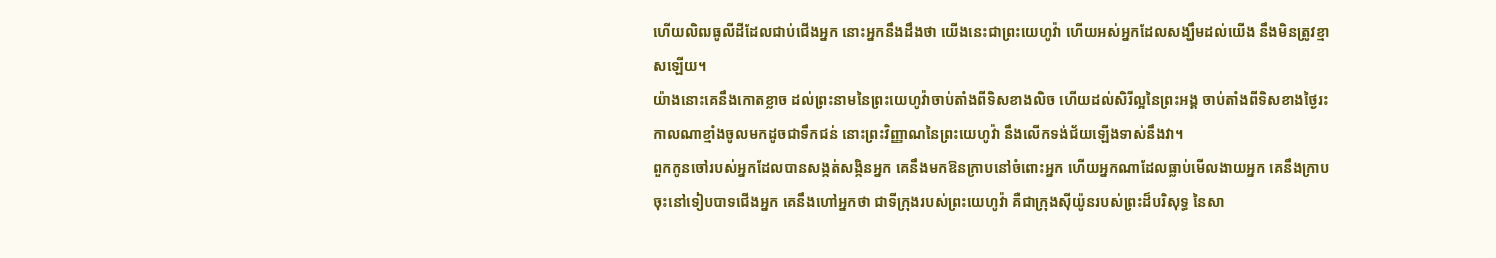ហើយលិឍធូលីដីដែលជាប់ជើងអ្នក នោះអ្នកនឹងដឹងថា យើងនេះជាព្រះយេហូវ៉ា ហើយអស់អ្នកដែលសង្ឃឹមដល់យើង នឹងមិនត្រូវខ្មាសឡើយ។
យ៉ាងនោះគេនឹងកោតខ្លាច ដល់ព្រះនាមនៃព្រះយេហូវ៉ាចាប់តាំងពីទិសខាងលិច ហើយដល់សិរីល្អនៃព្រះអង្គ ចាប់តាំងពីទិសខាងថ្ងៃរះ កាលណាខ្មាំងចូលមកដូចជាទឹកជន់ នោះព្រះវិញ្ញាណនៃព្រះយេហូវ៉ា នឹងលើកទង់ជ័យឡើងទាស់នឹងវា។
ពួកកូនចៅរបស់អ្នកដែលបានសង្កត់សង្កិនអ្នក គេនឹងមកឱនក្រាបនៅចំពោះអ្នក ហើយអ្នកណាដែលធ្លាប់មើលងាយអ្នក គេនឹងក្រាបចុះនៅទៀបបាទជើងអ្នក គេនឹងហៅអ្នកថា ជាទីក្រុងរបស់ព្រះយេហូវ៉ា គឺជាក្រុងស៊ីយ៉ូនរបស់ព្រះដ៏បរិសុទ្ធ នៃសា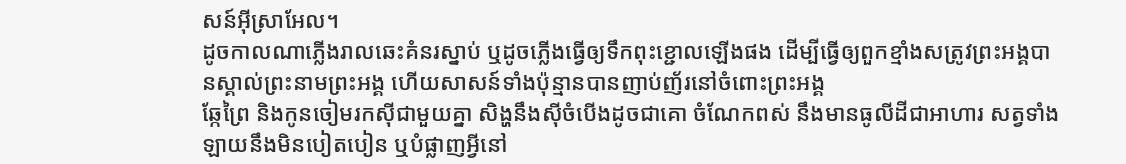សន៍អ៊ីស្រាអែល។
ដូចកាលណាភ្លើងរាលឆេះគំនរស្នាប់ ឬដូចភ្លើងធ្វើឲ្យទឹកពុះខ្ជោលឡើងផង ដើម្បីធ្វើឲ្យពួកខ្មាំងសត្រូវព្រះអង្គបានស្គាល់ព្រះនាមព្រះអង្គ ហើយសាសន៍ទាំងប៉ុន្មានបានញាប់ញ័រនៅចំពោះព្រះអង្គ
ឆ្កែព្រៃ និងកូនចៀមរកស៊ីជាមួយគ្នា សិង្ហនឹងស៊ីចំបើងដូចជាគោ ចំណែកពស់ នឹងមានធូលីដីជាអាហារ សត្វទាំងឡាយនឹងមិនបៀតបៀន ឬបំផ្លាញអ្វីនៅ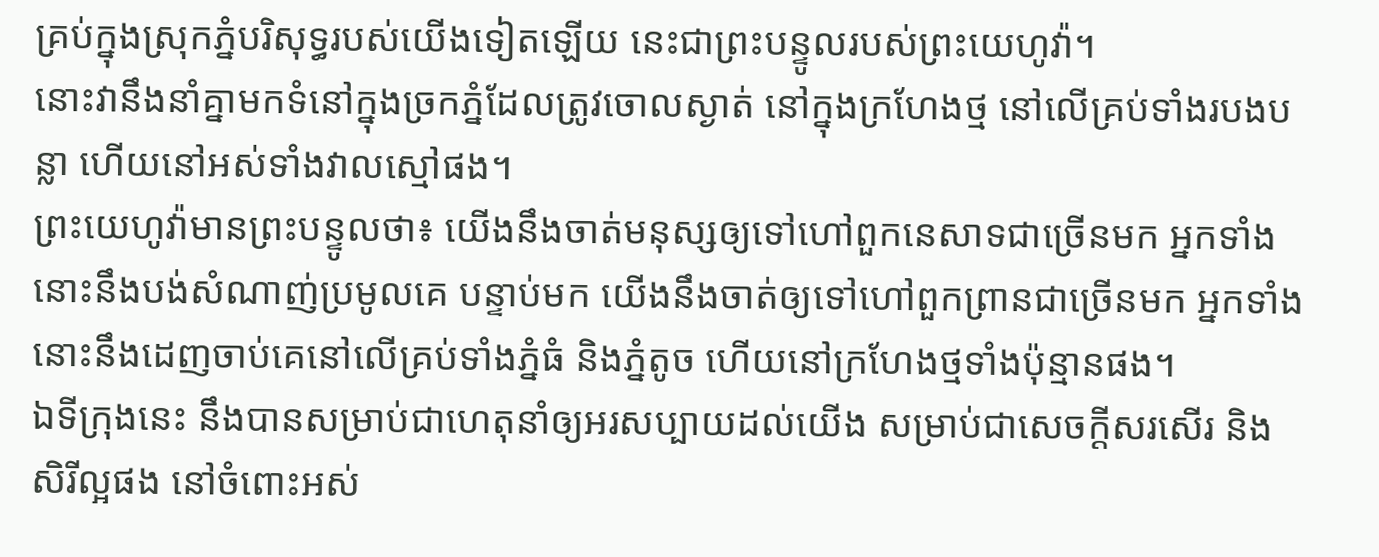គ្រប់ក្នុងស្រុកភ្នំបរិសុទ្ធរបស់យើងទៀតឡើយ នេះជាព្រះបន្ទូលរបស់ព្រះយេហូវ៉ា។
នោះវានឹងនាំគ្នាមកទំនៅក្នុងច្រកភ្នំដែលត្រូវចោលស្ងាត់ នៅក្នុងក្រហែងថ្ម នៅលើគ្រប់ទាំងរបងបន្លា ហើយនៅអស់ទាំងវាលស្មៅផង។
ព្រះយេហូវ៉ាមានព្រះបន្ទូលថា៖ យើងនឹងចាត់មនុស្សឲ្យទៅហៅពួកនេសាទជាច្រើនមក អ្នកទាំងនោះនឹងបង់សំណាញ់ប្រមូលគេ បន្ទាប់មក យើងនឹងចាត់ឲ្យទៅហៅពួកព្រានជាច្រើនមក អ្នកទាំងនោះនឹងដេញចាប់គេនៅលើគ្រប់ទាំងភ្នំធំ និងភ្នំតូច ហើយនៅក្រហែងថ្មទាំងប៉ុន្មានផង។
ឯទីក្រុងនេះ នឹងបានសម្រាប់ជាហេតុនាំឲ្យអរសប្បាយដល់យើង សម្រាប់ជាសេចក្ដីសរសើរ និងសិរីល្អផង នៅចំពោះអស់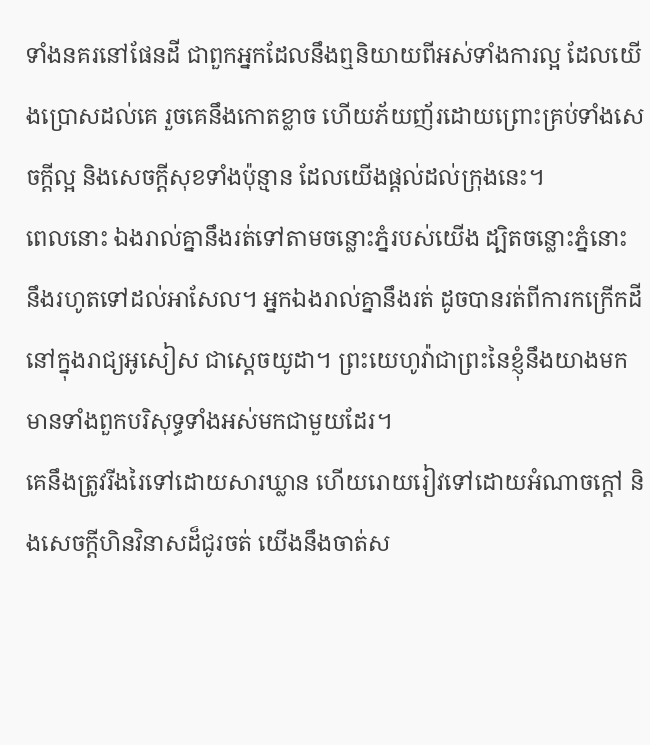ទាំងនគរនៅផែនដី ជាពួកអ្នកដែលនឹងឮនិយាយពីអស់ទាំងការល្អ ដែលយើងប្រោសដល់គេ រួចគេនឹងកោតខ្លាច ហើយភ័យញ័រដោយព្រោះគ្រប់ទាំងសេចក្ដីល្អ និងសេចក្ដីសុខទាំងប៉ុន្មាន ដែលយើងផ្តល់ដល់ក្រុងនេះ។
ពេលនោះ ឯងរាល់គ្នានឹងរត់ទៅតាមចន្លោះភ្នំរបស់យើង ដ្បិតចន្លោះភ្នំនោះ នឹងរហូតទៅដល់អាសែល។ អ្នកឯងរាល់គ្នានឹងរត់ ដូចបានរត់ពីការកក្រើកដីនៅក្នុងរាជ្យអូសៀស ជាស្តេចយូដា។ ព្រះយេហូវ៉ាជាព្រះនៃខ្ញុំនឹងយាងមក មានទាំងពួកបរិសុទ្ធទាំងអស់មកជាមួយដែរ។
គេនឹងត្រូវរីងរៃទៅដោយសារឃ្លាន ហើយរោយរៀវទៅដោយអំណាចក្តៅ និងសេចក្ដីហិនវិនាសដ៏ជូរចត់ យើងនឹងចាត់ស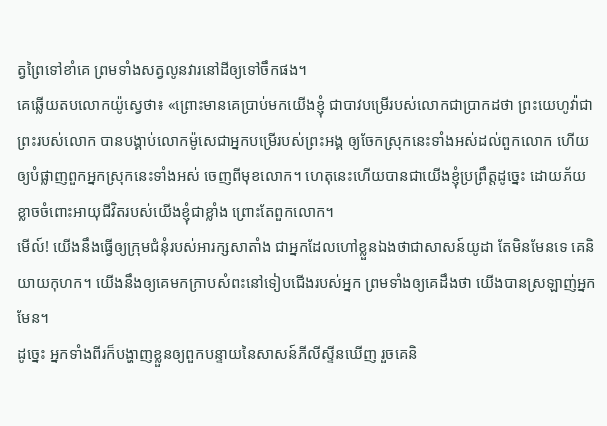ត្វព្រៃទៅខាំគេ ព្រមទាំងសត្វលូនវារនៅដីឲ្យទៅចឹកផង។
គេឆ្លើយតបលោកយ៉ូស្វេថា៖ «ព្រោះមានគេប្រាប់មកយើងខ្ញុំ ជាបាវបម្រើរបស់លោកជាប្រាកដថា ព្រះយេហូវ៉ាជាព្រះរបស់លោក បានបង្គាប់លោកម៉ូសេជាអ្នកបម្រើរបស់ព្រះអង្គ ឲ្យចែកស្រុកនេះទាំងអស់ដល់ពួកលោក ហើយឲ្យបំផ្លាញពួកអ្នកស្រុកនេះទាំងអស់ ចេញពីមុខលោក។ ហេតុនេះហើយបានជាយើងខ្ញុំប្រព្រឹត្តដូច្នេះ ដោយភ័យខ្លាចចំពោះអាយុជីវិតរបស់យើងខ្ញុំជាខ្លាំង ព្រោះតែពួកលោក។
មើល៍! យើងនឹងធ្វើឲ្យក្រុមជំនុំរបស់អារក្សសាតាំង ជាអ្នកដែលហៅខ្លួនឯងថាជាសាសន៍យូដា តែមិនមែនទេ គេនិយាយកុហក។ យើងនឹងឲ្យគេមកក្រាបសំពះនៅទៀបជើងរបស់អ្នក ព្រមទាំងឲ្យគេដឹងថា យើងបានស្រឡាញ់អ្នកមែន។
ដូច្នេះ អ្នកទាំងពីរក៏បង្ហាញខ្លួនឲ្យពួកបន្ទាយនៃសាសន៍ភីលីស្ទីនឃើញ រួចគេនិ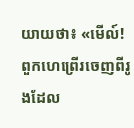យាយថា៖ «មើល៍! ពួកហេព្រើរចេញពីរូងដែល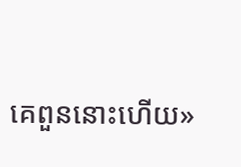គេពួននោះហើយ»